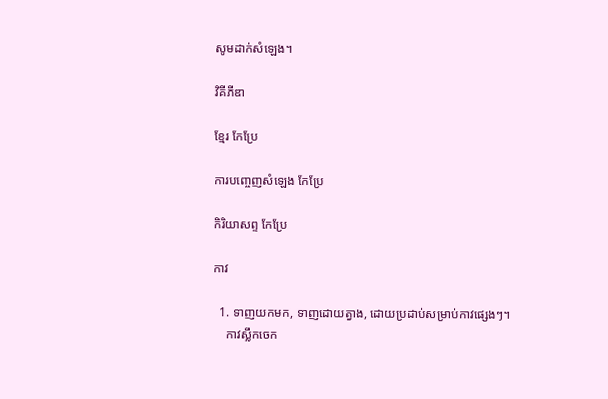សូមដាក់សំឡេង។

វិគីភីឌា

ខ្មែរ កែប្រែ

ការបញ្ចេញសំឡេង កែប្រែ

កិរិយាសព្ទ កែប្រែ

កាវ

  1. ទាញយកមក, ទាញដោយត្វាង, ដោយប្រដាប់សម្រាប់កាវផ្សេងៗ។
    កាវស្លឹកចេក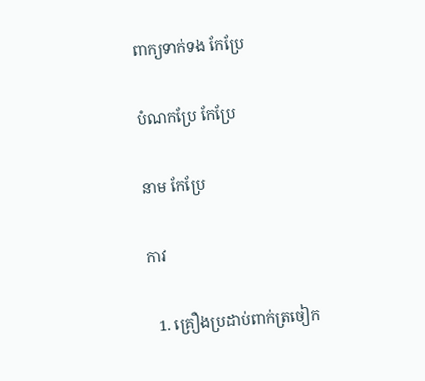ពាក្យទាក់ទង កែប្រែ

បំណកប្រែ កែប្រែ

នាម កែប្រែ

កាវ

  1. គ្រឿងប្រដាប់ពាក់ត្រចៀក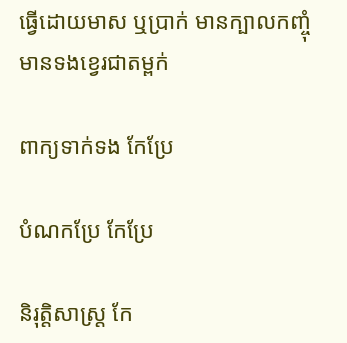ធ្វើដោយមាស ឬប្រាក់ មានក្បាលកញ្ចុំ មានទងខ្វេរជាតម្ពក់

ពាក្យទាក់ទង កែប្រែ

បំណកប្រែ កែប្រែ

និរុត្តិសាស្ត្រ កែ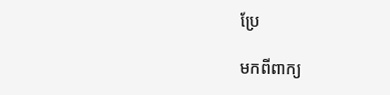ប្រែ

មកពីពាក្យ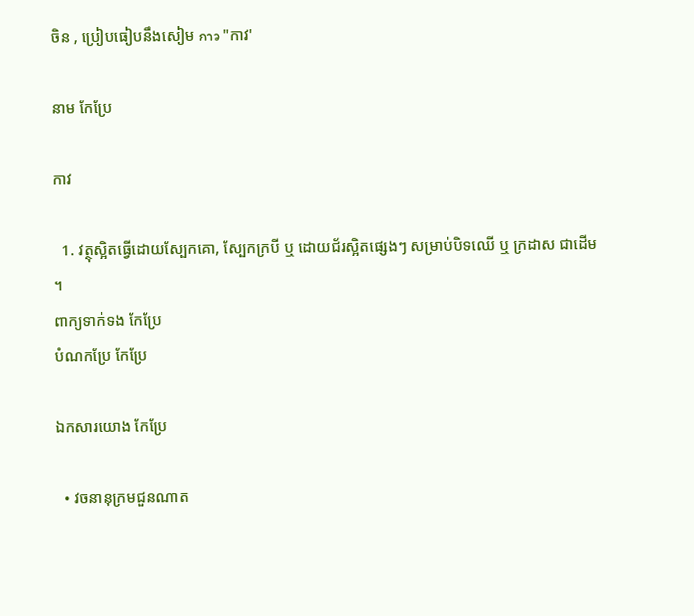ចិន , ប្រៀបធៀបនឹងសៀម กาว "កាវ'

នាម កែប្រែ

កាវ

  1. វត្ថុស្អិតធ្វើដោយស្បែកគោ, ស្បែកក្របី ឬ ដោយជ័រស្អិតផ្សេងៗ សម្រាប់បិទឈើ ឬ ក្រដាស ជាដើម ។
ពាក្យទាក់ទង កែប្រែ
បំណកប្រែ កែប្រែ

ឯកសារយោង កែប្រែ

  • វចនានុក្រមជួនណាត